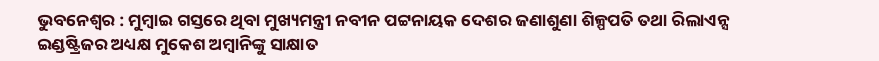ଭୁବନେଶ୍ବର : ମୁମ୍ବାଇ ଗସ୍ତରେ ଥିବା ମୁଖ୍ୟମନ୍ତ୍ରୀ ନବୀନ ପଟ୍ଟନାୟକ ଦେଶର ଜଣାଶୁଣା ଶିଳ୍ପପତି ତଥା ରିଲାଏନ୍ସ ଇଣ୍ଡଷ୍ଟ୍ରିଜର ଅଧ୍ୟକ୍ଷ ମୁକେଶ ଅମ୍ବାନିଙ୍କୁ ସାକ୍ଷାତ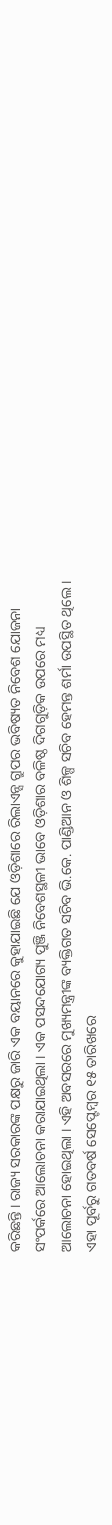କରିଛନ୍ତି । ରାଜ୍ୟ ସରକାରଙ୍କ ପକ୍ଷରୁ ଜାରି ଏକ ବୟାନରେ କୁହାଯାଇଛି ଯେ ଓଡ଼ିଶାରେ ରିଲାଏନ୍ସ ଗ୍ରୁପର ଭବିଷ୍ୟତ ନିବେଶ ଯୋଜନା ସଂପର୍କରେ ଆଲୋଚନା କରାଯାଇଥିଲା । ଏକ ପସନ୍ଦଯୋଗ୍ୟ ପୁଞ୍ଜି ନିବେଶସ୍ଥଳୀ ଭାବେ ଓଡ଼ିଶାର ବଳିଷ୍ଠ ଦିଗଗୁଡ଼ିକ ଉପରେ ମଧ୍ୟ ଆଲୋଚନା ହୋଇଥିଲା । ଏହି ଅବସରରେ ମୁଖ୍ୟମନ୍ତ୍ରୀଙ୍କ ବ୍ୟକ୍ତିଗତ ସଚିବ ଭି.କେ. ପାଣ୍ଡିଆନ ଓ ଶିଳ୍ପ ସଚିବ ହେମନ୍ତ ଶର୍ମା ଉପସ୍ଥିତ ଥିଲେ ।
ଏହା ପୂର୍ବରୁ ଗତବର୍ଷ ସେପ୍ଟେମ୍ବର ୧୫ ତାରିଖରେ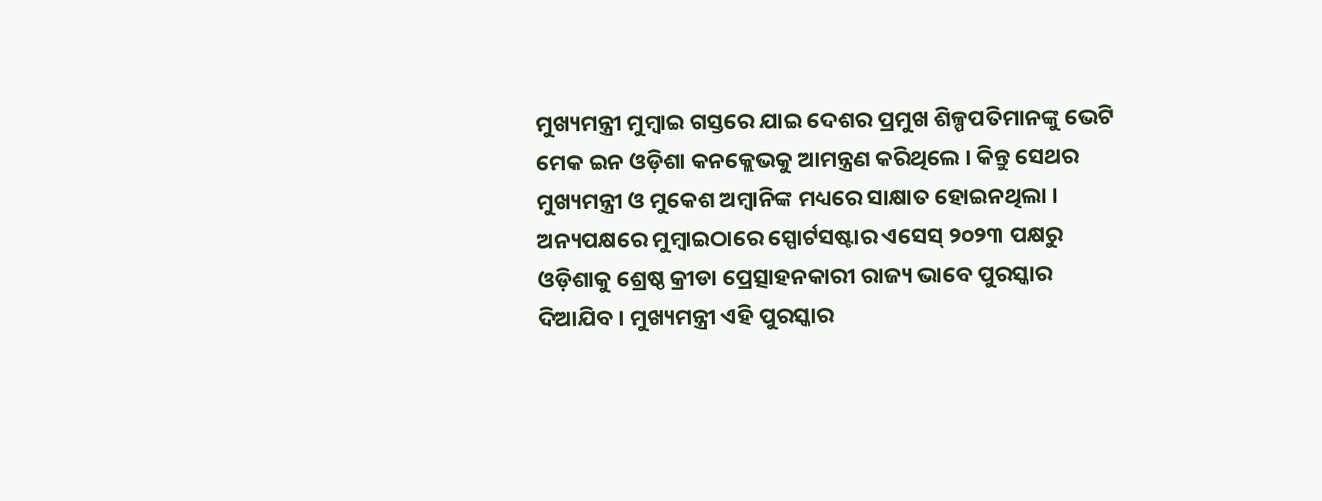ମୁଖ୍ୟମନ୍ତ୍ରୀ ମୁମ୍ବାଇ ଗସ୍ତରେ ଯାଇ ଦେଶର ପ୍ରମୁଖ ଶିଳ୍ପପତିମାନଙ୍କୁ ଭେଟି ମେକ ଇନ ଓଡ଼ିଶା କନକ୍ଲେଭକୁ ଆମନ୍ତ୍ରଣ କରିଥିଲେ । କିନ୍ତୁ ସେଥର ମୁଖ୍ୟମନ୍ତ୍ରୀ ଓ ମୁକେଶ ଅମ୍ବାନିଙ୍କ ମଧ୍ୟରେ ସାକ୍ଷାତ ହୋଇନଥିଲା ।
ଅନ୍ୟପକ୍ଷରେ ମୁମ୍ବାଇଠାରେ ସ୍ପୋର୍ଟସଷ୍ଟାର ଏସେସ୍ ୨୦୨୩ ପକ୍ଷରୁ ଓଡ଼ିଶାକୁ ଶ୍ରେଷ୍ଠ କ୍ରୀଡା ପ୍ରେତ୍ସାହନକାରୀ ରାଜ୍ୟ ଭାବେ ପୁରସ୍କାର ଦିଆଯିବ । ମୁଖ୍ୟମନ୍ତ୍ରୀ ଏହି ପୁରସ୍କାର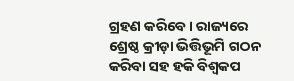ଗ୍ରହଣ କରିବେ । ରାଜ୍ୟରେ ଶ୍ରେଷ୍ଠ କ୍ରୀଡ଼ା ଭିତ୍ତିଭୂମି ଗଠନ କରିବା ସହ ହକି ବିଶ୍ବକପ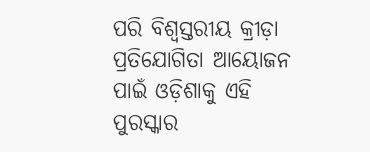ପରି ବିଶ୍ବସ୍ତରୀୟ କ୍ରୀଡ଼ା ପ୍ରତିଯୋଗିତା ଆୟୋଜନ ପାଇଁ ଓଡ଼ିଶାକୁ ଏହି ପୁରସ୍କାର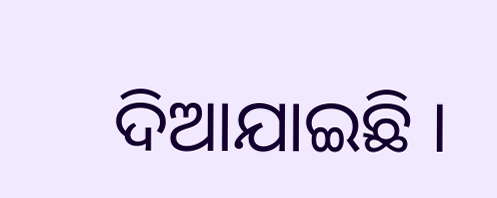ଦିଆଯାଇଛି ।